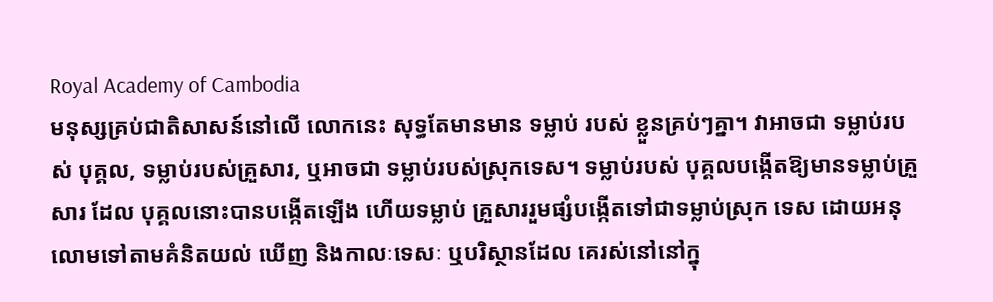Royal Academy of Cambodia
មនុស្សគ្រប់ជាតិសាសន៍នៅលើ លោកនេះ សុទ្ធតែមានមាន ទម្លាប់ របស់ ខ្លួនគ្រប់ៗគ្នា។ វាអាចជា ទម្លាប់របស់ បុគ្គល, ទម្លាប់របស់គ្រួសារ, ឬអាចជា ទម្លាប់របស់ស្រុកទេស។ ទម្លាប់របស់ បុគ្គលបង្កើតឱ្យមានទម្លាប់គ្រួសារ ដែល បុគ្គលនោះបានបង្កើតឡើង ហើយទម្លាប់ គ្រួសាររួមផ្សំបង្កើតទៅជាទម្លាប់ស្រុក ទេស ដោយអនុលោមទៅតាមគំនិតយល់ ឃើញ និងកាលៈទេសៈ ឬបរិស្ថានដែល គេរស់នៅនៅក្នុ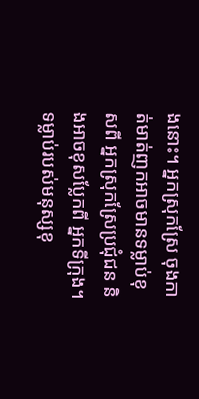ងនោះ។ អ្នកស្រុកស្រែ ចុងកាត់មាត់ញកអាចមានទម្លាប់ខុសពី អ្នកស្រុកស្រែប្រជុំជន និងអាចខុសប្លែកពី អ្នកទីក្រុង។
ទម្លាប់របស់មនុស្សខុ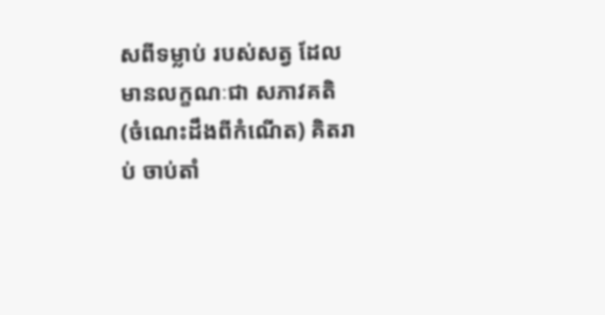សពីទម្លាប់ របស់សត្វ ដែលមានលក្ខណៈជា សភាវគតិ (ចំណេះដឹងពីកំណើត) គិតរាប់ ចាប់តាំ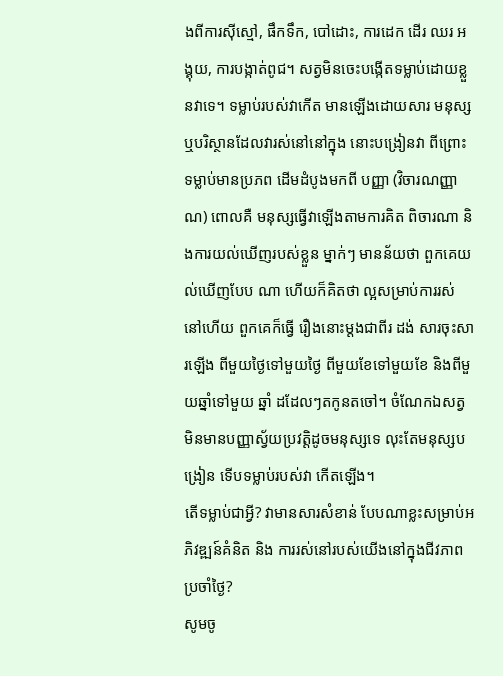ងពីការស៊ីស្មៅ, ផឹកទឹក, បៅដោះ, ការដេក ដើរ ឈរ អង្គុយ, ការបង្កាត់ពូជ។ សត្វមិនចេះបង្កើតទម្លាប់ដោយខ្លួនវាទេ។ ទម្លាប់របស់វាកើត មានឡើងដោយសារ មនុស្ស ឬបរិស្ថានដែលវារស់នៅនៅក្នុង នោះបង្រៀនវា ពីព្រោះ ទម្លាប់មានប្រភព ដើមដំបូងមកពី បញ្ញា (វិចារណញ្ញាណ) ពោលគឺ មនុស្សធ្វើវាឡើងតាមការគិត ពិចារណា និងការយល់ឃើញរបស់ខ្លួន ម្នាក់ៗ មានន័យថា ពួកគេយល់ឃើញបែប ណា ហើយក៏គិតថា ល្អសម្រាប់ការរស់ នៅហើយ ពួកគេក៏ធ្វើ រឿងនោះម្តងជាពីរ ដង់ សារចុះសារឡើង ពីមួយថ្ងៃទៅមួយថ្ងៃ ពីមួយខែទៅមួយខែ និងពីមួយឆ្នាំទៅមួយ ឆ្នាំ ដដែលៗតកូនតចៅ។ ចំណែកឯសត្វ មិនមានបញ្ញាស្វ័យប្រវត្តិដូចមនុស្សទេ លុះតែមនុស្សបង្រៀន ទើបទម្លាប់របស់វា កើតឡើង។
តើទម្លាប់ជាអ្វី? វាមានសារសំខាន់ បែបណាខ្លះសម្រាប់អភិវឌ្ឍន៍គំនិត និង ការរស់នៅរបស់យើងនៅក្នុងជីវភាព ប្រចាំថ្ងៃ?
សូមចូ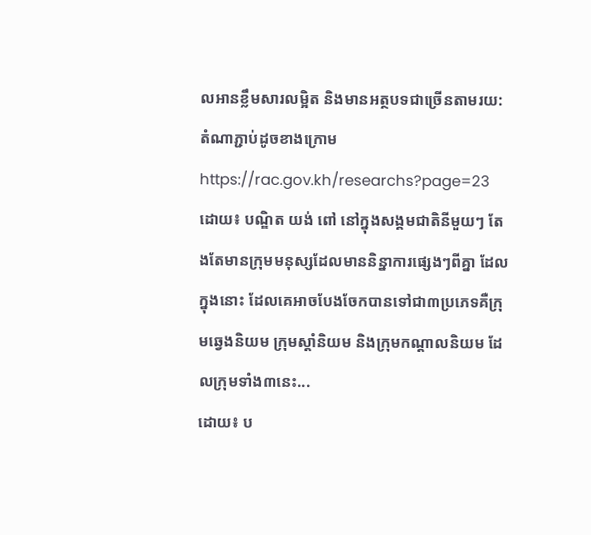លអានខ្លឹមសារលម្អិត និងមានអត្ថបទជាច្រើនតាមរយ:តំណាភ្ជាប់ដូចខាងក្រោម
https://rac.gov.kh/researchs?page=23
ដោយ៖ បណ្ឌិត យង់ ពៅ នៅក្នុងសង្គមជាតិនីមួយៗ តែងតែមានក្រុមមនុស្សដែលមាននិន្នាការផ្សេងៗពីគ្នា ដែលក្នុងនោះ ដែលគេអាចបែងចែកបានទៅជា៣ប្រភេទគឺក្រុមឆ្វេងនិយម ក្រុមស្ដាំនិយម និងក្រុមកណ្ដាលនិយម ដែលក្រុមទាំង៣នេះ...
ដោយ៖ ប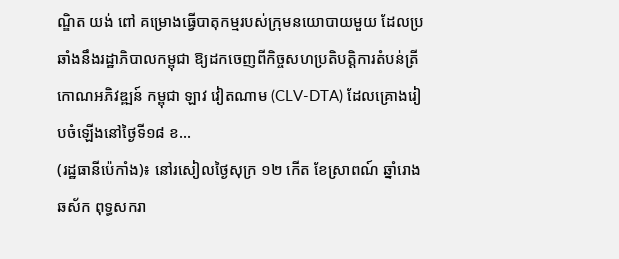ណ្ឌិត យង់ ពៅ គម្រោងធ្វើបាតុកម្មរបស់ក្រុមនយោបាយមួយ ដែលប្រឆាំងនឹងរដ្ឋាភិបាលកម្ពុជា ឱ្យដកចេញពីកិច្ចសហប្រតិបត្តិការតំបន់ត្រីកោណអភិវឌ្ឍន៍ កម្ពុជា ឡាវ វៀតណាម (CLV-DTA) ដែលគ្រោងរៀបចំឡើងនៅថ្ងៃទី១៨ ខ...
(រដ្ឋធានីប៉េកាំង)៖ នៅរសៀលថ្ងៃសុក្រ ១២ កើត ខែស្រាពណ៍ ឆ្នាំរោង ឆស័ក ពុទ្ធសករា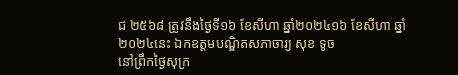ជ ២៥៦៨ ត្រូវនឹងថ្ងៃទី១៦ ខែសីហា ឆ្នាំ២០២៤១៦ ខែសីហា ឆ្នាំ២០២៤នេះ ឯកឧត្ដមបណ្ឌិតសភាចារ្យ សុខ ទូច
នៅព្រឹកថ្ងៃសុក្រ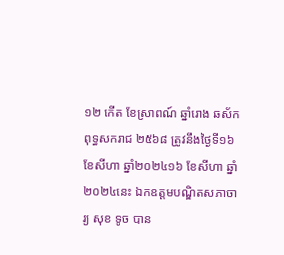១២ កើត ខែស្រាពណ៍ ឆ្នាំរោង ឆស័ក ពុទ្ធសករាជ ២៥៦៨ ត្រូវនឹងថ្ងៃទី១៦ ខែសីហា ឆ្នាំ២០២៤១៦ ខែសីហា ឆ្នាំ២០២៤នេះ ឯកឧត្ដមបណ្ឌិតសភាចារ្យ សុខ ទូច បាន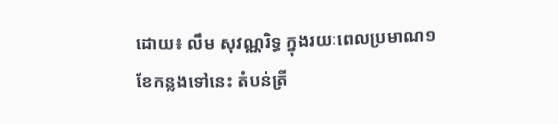ដោយ៖ លឹម សុវណ្ណរិទ្ធ ក្នុងរយៈពេលប្រមាណ១ខែកន្លងទៅនេះ តំបន់ត្រី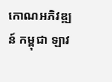កោណអភិវឌ្ឍន៍ កម្ពុជា ឡាវ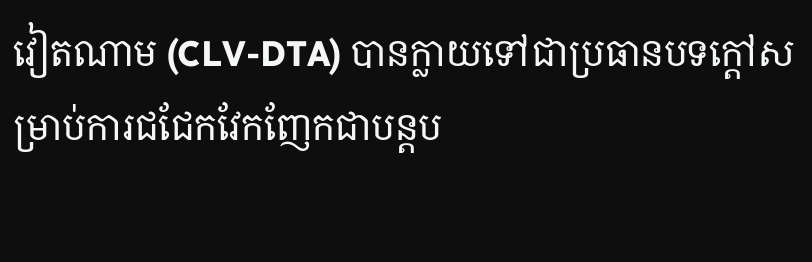វៀតណាម (CLV-DTA) បានក្លាយទៅជាប្រធានបទក្ដៅសម្រាប់ការជជែកវែកញែកជាបន្តប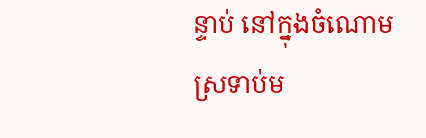ន្ទាប់ នៅក្នុងចំណោមស្រទាប់ម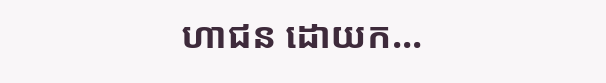ហាជន ដោយក...